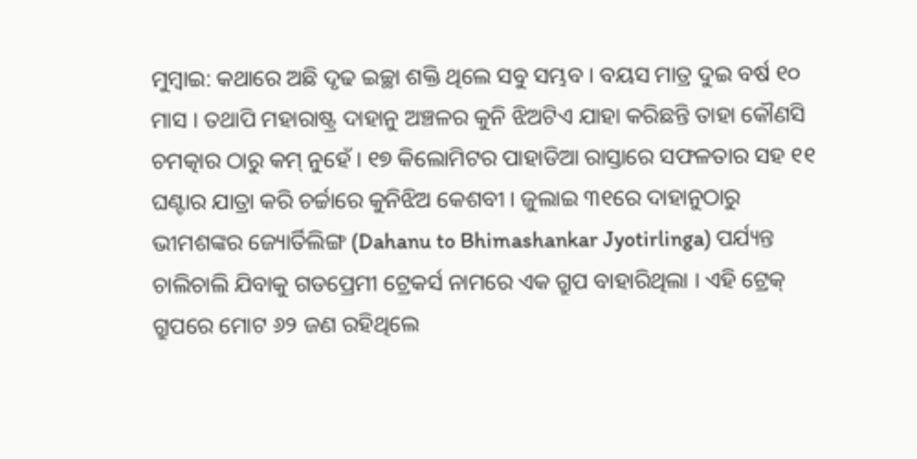ମୁମ୍ବାଇ: କଥାରେ ଅଛି ଦୃଢ ଇଚ୍ଛା ଶକ୍ତି ଥିଲେ ସବୁ ସମ୍ଭବ । ବୟସ ମାତ୍ର ଦୁଇ ବର୍ଷ ୧୦ ମାସ । ତଥାପି ମହାରାଷ୍ଟ୍ର ଦାହାନୁ ଅଞ୍ଚଳର କୁନି ଝିଅଟିଏ ଯାହା କରିଛନ୍ତି ତାହା କୌଣସି ଚମତ୍କାର ଠାରୁ କମ୍ ନୁହେଁ । ୧୭ କିଲୋମିଟର ପାହାଡିଆ ରାସ୍ତାରେ ସଫଳତାର ସହ ୧୧ ଘଣ୍ଟାର ଯାତ୍ରା କରି ଚର୍ଚ୍ଚାରେ କୁନିଝିଅ କେଶବୀ । ଜୁଲାଇ ୩୧ରେ ଦାହାନୁଠାରୁ ଭୀମଶଙ୍କର ଜ୍ୟୋର୍ତିଲିଙ୍ଗ (Dahanu to Bhimashankar Jyotirlinga) ପର୍ଯ୍ୟନ୍ତ ଚାଲିଚାଲି ଯିବାକୁ ଗଡପ୍ରେମୀ ଟ୍ରେକର୍ସ ନାମରେ ଏକ ଗ୍ରୁପ ବାହାରିଥିଲା । ଏହି ଟ୍ରେକ୍ ଗ୍ରୁପରେ ମୋଟ ୬୨ ଜଣ ରହିଥିଲେ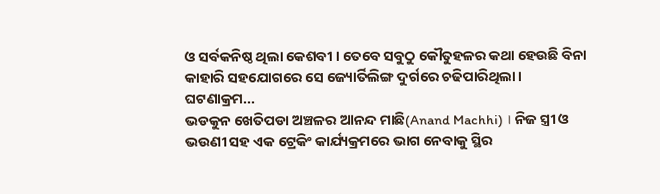ଓ ସର୍ବକନିଷ୍ଠ ଥିଲା କେଶବୀ । ତେବେ ସବୁଠୁ କୌତୁହଳର କଥା ହେଉଛି ବିନା କାହାରି ସହଯୋଗରେ ସେ ଜ୍ୟୋର୍ତିଲିଙ୍ଗ ଦୁର୍ଗରେ ଚଢିପାରିଥିଲା ।
ଘଟଣାକ୍ରମ...
ଭଡକୁନ ଖେତିପଡା ଅଞ୍ଚଳର ଆନନ୍ଦ ମାଛି(Anand Machhi) । ନିଜ ସ୍ତ୍ରୀ ଓ ଭଉଣୀ ସହ ଏକ ଟ୍ରେକିଂ କାର୍ଯ୍ୟକ୍ରମରେ ଭାଗ ନେବାକୁ ସ୍ଥିର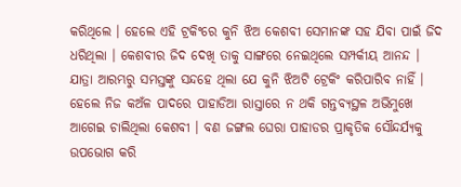କରିଥିଲେ । ହେଲେ ଏହି ଟ୍ରକିଂରେ କୁନି ଝିଅ କେଶବୀ ସେମାନଙ୍କ ସହ ଯିବା ପାଇଁ ଜିଦ ଧରିଥିଲା । କେଶବୀର ଜିଦ ଦେଖି ତାକୁ ସାଙ୍ଗରେ ନେଇଥିଲେ ସମ୍ପର୍କୀୟ ଆନନ୍ଦ । ଯାତ୍ରା ଆରମ୍ଭରୁ ସମସ୍ତଙ୍କୁ ସନ୍ଦହେ ଥିଲା ଯେ କୁନି ଝିଅଟି ଟ୍ରେକିଂ କରିପାରିବ ନାହିଁ ।
ହେଲେ ନିଜ କଅଁଳ ପାଦରେ ପାହାଡିଆ ରାସ୍ତାରେ ନ ଥକି ଗନ୍ତବ୍ୟସ୍ଥଳ ଅଭିମୁଖେ ଆଗେଇ ଚାଲିଥିଲା କେଶବୀ । ବଣ ଜଙ୍ଗଲ ଘେରା ପାହାଡର ପ୍ରାକୃତିକ ସୌନ୍ଦର୍ଯ୍ୟକୁ ଉପଭୋଗ କରି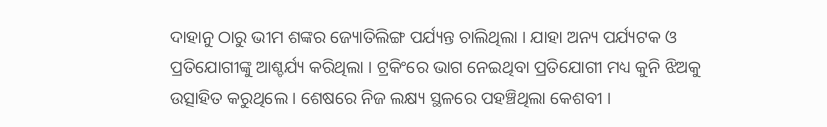ଦାହାନୁ ଠାରୁ ଭୀମ ଶଙ୍କର ଜ୍ୟୋତିଲିଙ୍ଗ ପର୍ଯ୍ୟନ୍ତ ଚାଲିଥିଲା । ଯାହା ଅନ୍ୟ ପର୍ଯ୍ୟଟକ ଓ ପ୍ରତିଯୋଗୀଙ୍କୁ ଆଶ୍ଚର୍ଯ୍ୟ କରିଥିଲା । ଟ୍ରକିଂରେ ଭାଗ ନେଇଥିବା ପ୍ରତିଯୋଗୀ ମଧ୍ୟ କୁନି ଝିଅକୁ ଉତ୍ସାହିତ କରୁଥିଲେ । ଶେଷରେ ନିଜ ଲକ୍ଷ୍ୟ ସ୍ଥଳରେ ପହଞ୍ଚିଥିଲା କେଶବୀ ।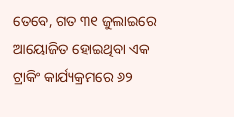ତେବେ, ଗତ ୩୧ ଜୁଲାଇରେ ଆୟୋଜିତ ହୋଇଥିବା ଏକ ଟ୍ରାକିଂ କାର୍ଯ୍ୟକ୍ରମରେ ୬୨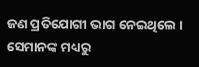ଜଣ ପ୍ରତିଯୋଗୀ ଭାଗ ନେଇଥିଲେ । ସେମାନଙ୍କ ମଧ୍ୟରୁ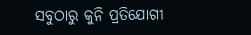ସବୁଠାରୁ କୁନି ପ୍ରତିଯୋଗୀ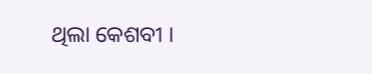ଥିଲା କେଶବୀ ।